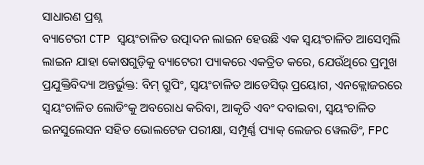ସାଧାରଣ ପ୍ରଶ୍ନ
ବ୍ୟାଟେରୀ CTP ସ୍ୱୟଂଚାଳିତ ଉତ୍ପାଦନ ଲାଇନ ହେଉଛି ଏକ ସ୍ୱୟଂଚାଳିତ ଆସେମ୍ବଲି ଲାଇନ ଯାହା କୋଷଗୁଡ଼ିକୁ ବ୍ୟାଟେରୀ ପ୍ୟାକରେ ଏକତ୍ରିତ କରେ, ଯେଉଁଥିରେ ପ୍ରମୁଖ ପ୍ରଯୁକ୍ତିବିଦ୍ୟା ଅନ୍ତର୍ଭୁକ୍ତ: ବିମ୍ ଗ୍ରୁପିଂ, ସ୍ୱୟଂଚାଳିତ ଆଡେସିଭ୍ ପ୍ରୟୋଗ, ଏନକ୍ଲୋଜରରେ ସ୍ୱୟଂଚାଳିତ ଲୋଡିଂକୁ ଅବରୋଧ କରିବା, ଆକୃତି ଏବଂ ଦବାଇବା, ସ୍ୱୟଂଚାଳିତ ଇନସୁଲେସନ ସହିତ ଭୋଲଟେଜ ପରୀକ୍ଷା, ସମ୍ପୂର୍ଣ୍ଣ ପ୍ୟାକ୍ ଲେଜର ୱେଲଡିଂ, FPC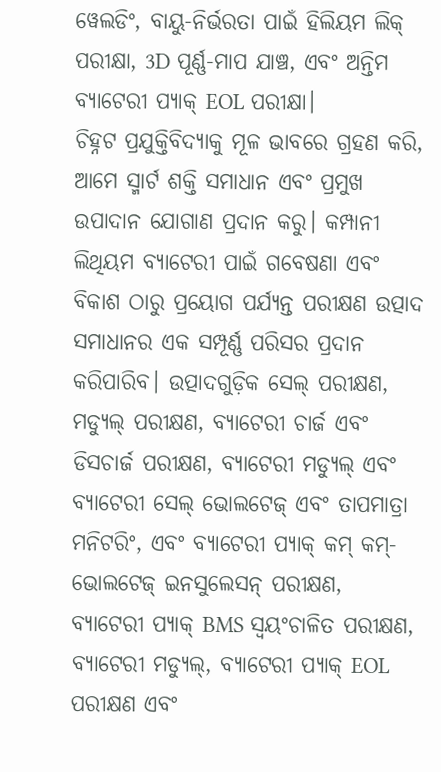ୱେଲଡିଂ, ବାୟୁ-ନିର୍ଭରତା ପାଇଁ ହିଲିୟମ ଲିକ୍ ପରୀକ୍ଷା, 3D ପୂର୍ଣ୍ଣ-ମାପ ଯାଞ୍ଚ, ଏବଂ ଅନ୍ତିମ ବ୍ୟାଟେରୀ ପ୍ୟାକ୍ EOL ପରୀକ୍ଷା।
ଚିହ୍ନଟ ପ୍ରଯୁକ୍ତିବିଦ୍ୟାକୁ ମୂଳ ଭାବରେ ଗ୍ରହଣ କରି, ଆମେ ସ୍ମାର୍ଟ ଶକ୍ତି ସମାଧାନ ଏବଂ ପ୍ରମୁଖ ଉପାଦାନ ଯୋଗାଣ ପ୍ରଦାନ କରୁ। କମ୍ପାନୀ ଲିଥିୟମ ବ୍ୟାଟେରୀ ପାଇଁ ଗବେଷଣା ଏବଂ ବିକାଶ ଠାରୁ ପ୍ରୟୋଗ ପର୍ଯ୍ୟନ୍ତ ପରୀକ୍ଷଣ ଉତ୍ପାଦ ସମାଧାନର ଏକ ସମ୍ପୂର୍ଣ୍ଣ ପରିସର ପ୍ରଦାନ କରିପାରିବ। ଉତ୍ପାଦଗୁଡ଼ିକ ସେଲ୍ ପରୀକ୍ଷଣ, ମଡ୍ୟୁଲ୍ ପରୀକ୍ଷଣ, ବ୍ୟାଟେରୀ ଚାର୍ଜ ଏବଂ ଡିସଚାର୍ଜ ପରୀକ୍ଷଣ, ବ୍ୟାଟେରୀ ମଡ୍ୟୁଲ୍ ଏବଂ ବ୍ୟାଟେରୀ ସେଲ୍ ଭୋଲଟେଜ୍ ଏବଂ ତାପମାତ୍ରା ମନିଟରିଂ, ଏବଂ ବ୍ୟାଟେରୀ ପ୍ୟାକ୍ କମ୍ କମ୍-ଭୋଲଟେଜ୍ ଇନସୁଲେସନ୍ ପରୀକ୍ଷଣ, ବ୍ୟାଟେରୀ ପ୍ୟାକ୍ BMS ସ୍ୱୟଂଚାଳିତ ପରୀକ୍ଷଣ, ବ୍ୟାଟେରୀ ମଡ୍ୟୁଲ୍, ବ୍ୟାଟେରୀ ପ୍ୟାକ୍ EOL ପରୀକ୍ଷଣ ଏବଂ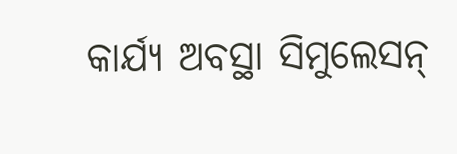କାର୍ଯ୍ୟ ଅବସ୍ଥା ସିମୁଲେସନ୍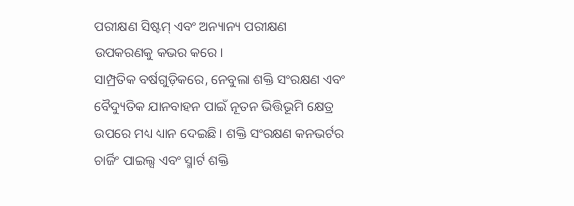ପରୀକ୍ଷଣ ସିଷ୍ଟମ୍ ଏବଂ ଅନ୍ୟାନ୍ୟ ପରୀକ୍ଷଣ ଉପକରଣକୁ କଭର କରେ।
ସାମ୍ପ୍ରତିକ ବର୍ଷଗୁଡ଼ିକରେ, ନେବୁଲା ଶକ୍ତି ସଂରକ୍ଷଣ ଏବଂ ବୈଦ୍ୟୁତିକ ଯାନବାହନ ପାଇଁ ନୂତନ ଭିତ୍ତିଭୂମି କ୍ଷେତ୍ର ଉପରେ ମଧ୍ୟ ଧ୍ୟାନ ଦେଇଛି। ଶକ୍ତି ସଂରକ୍ଷଣ କନଭର୍ଟର ଚାର୍ଜିଂ ପାଇଲ୍ସ ଏବଂ ସ୍ମାର୍ଟ ଶକ୍ତି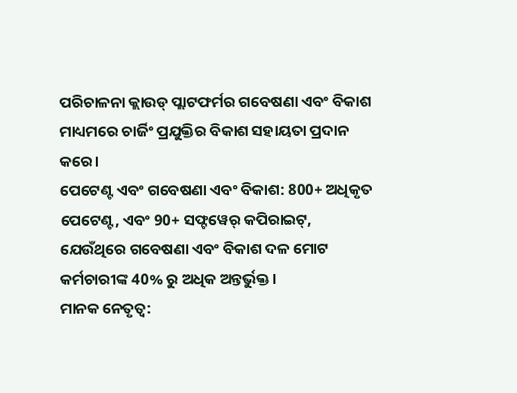ପରିଚାଳନା କ୍ଲାଉଡ୍ ପ୍ଲାଟଫର୍ମର ଗବେଷଣା ଏବଂ ବିକାଶ ମାଧ୍ୟମରେ ଚାର୍ଜିଂ ପ୍ରଯୁକ୍ତିର ବିକାଶ ସହାୟତା ପ୍ରଦାନ କରେ।
ପେଟେଣ୍ଟ ଏବଂ ଗବେଷଣା ଏବଂ ବିକାଶ: 800+ ଅଧିକୃତ ପେଟେଣ୍ଟ, ଏବଂ 90+ ସଫ୍ଟୱେର୍ କପିରାଇଟ୍, ଯେଉଁଥିରେ ଗବେଷଣା ଏବଂ ବିକାଶ ଦଳ ମୋଟ କର୍ମଚାରୀଙ୍କ 40% ରୁ ଅଧିକ ଅନ୍ତର୍ଭୁକ୍ତ।
ମାନକ ନେତୃତ୍ୱ: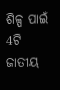ଶିଳ୍ପ ପାଇଁ 4ଟି ଜାତୀୟ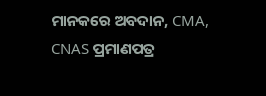ମାନକରେ ଅବଦାନ, CMA, CNAS ପ୍ରମାଣପତ୍ର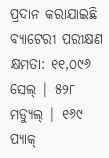ପ୍ରଦାନ କରାଯାଇଛି
ବ୍ୟାଟେରୀ ପରୀକ୍ଷଣ କ୍ଷମତା: ୧୧,୦୯୬ ସେଲ୍ | ୫୨୮ ମଡ୍ୟୁଲ୍ | ୧୬୯ ପ୍ୟାକ୍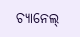ଚ୍ୟାନେଲ୍